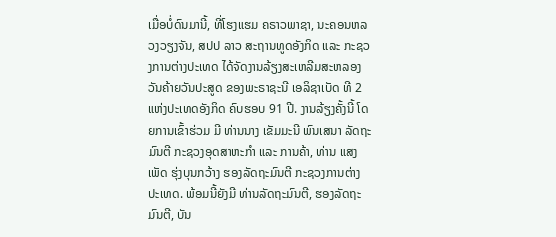ເມື່ອບໍ່ດົນມານີ້, ທີ່ໂຮງແຮມ ຄຣາວພາຊາ, ນະຄອນຫລວງວຽງຈັນ, ສປປ ລາວ ສະຖານທູດອັງກິດ ແລະ ກະຊວງການຕ່າງປະເທດ ໄດ້ຈັດງານລ້ຽງສະເຫລີມສະຫລອງ ວັນຄ້າຍວັນປະສູດ ຂອງພະຣາຊະນີ ເອລິຊາເບັດ ທີ 2 ແຫ່ງປະເທດອັງກິດ ຄົບຮອບ 91 ປີ. ງານລ້ຽງຄັ້ງນີ້ ໂດຍການເຂົ້າຮ່ວມ ມີ ທ່ານນາງ ເຂັມມະນີ ພົນເສນາ ລັດຖະມົນຕີ ກະຊວງອຸດສາຫະກຳ ແລະ ການຄ້າ, ທ່ານ ແສງເພັດ ຮຸ່ງບຸນກວ້າງ ຮອງລັດຖະມົນຕີ ກະຊວງການຕ່າງປະເທດ. ພ້ອມນີ້ຍັງມີ ທ່ານລັດຖະມົນຕີ, ຮອງລັດຖະມົນຕີ, ບັນ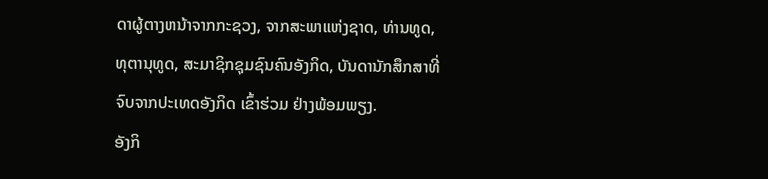ດາຜູ້ຕາງຫນ້າຈາກກະຊວງ, ຈາກສະພາແຫ່ງຊາດ, ທ່ານທູດ, ທຸຕານຸທູດ, ສະມາຊິກຊຸມຊົນຄົນອັງກິດ, ບັນດານັກສຶກສາທີ່ຈົບຈາກປະເທດອັງກິດ ເຂົ້າຮ່ວມ ຢ່າງພ້ອມພຽງ.
ອັງກິ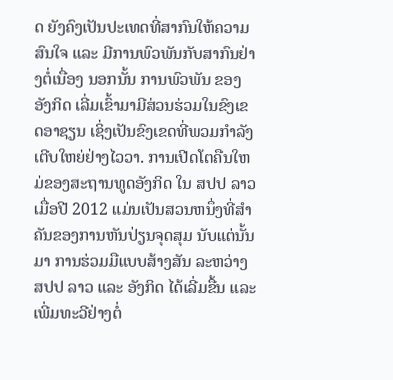ດ ຍັງຄົງເປັນປະເທດທີ່ສາກົນໃຫ້ຄວາມສົນໃຈ ແລະ ມີການພົວພັນກັບສາກົນຢ່າງຕໍ່ເນື່ອງ ນອກນັ້ນ ການພົວພັນ ຂອງອັງກິດ ເລີ່ມເຂົ້າມາມີສ່ວນຮ່ວມໃນຂົງເຂດອາຊຽນ ເຊິ່ງເປັນຂົງເຂດທີ່ພວມກຳລັງເຕີບໃຫຍ່ຢ່າງໄວວາ. ການເປີດໂຕຄືນໃຫມ່ຂອງສະຖານທູດອັງກິດ ໃນ ສປປ ລາວ ເມື່ອປີ 2012 ແມ່ນເປັນສວນຫນຶ່ງທີ່ສຳຄັນຂອງການຫັນປ່ຽນຈຸດສຸມ ນັບແຕ່ນັ້ນມາ ການຮ່ວມມືແບບສ້າງສັນ ລະຫວ່າງ ສປປ ລາວ ແລະ ອັງກິດ ໄດ້ເລີ່ມຂື້ນ ແລະ ເພີ່ມທະວີຢ່າງຕໍ່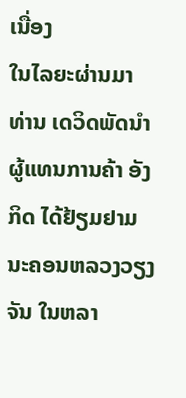ເນື່ອງ
ໃນໄລຍະຜ່ານມາ ທ່ານ ເດວິດພັດນຳ ຜູ້ແທນການຄ້າ ອັງກິດ ໄດ້ຢ້ຽມຢາມນະຄອນຫລວງວຽງຈັນ ໃນຫລາ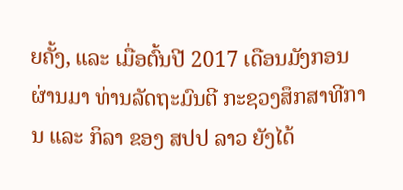ຍຄັ້ງ, ແລະ ເມື່ອຕົ້ນປີ 2017 ເດືອນມັງກອນ ຜ່ານມາ ທ່ານລັດຖະມົນຕີ ກະຊວງສຶກສາທີການ ແລະ ກິລາ ຂອງ ສປປ ລາວ ຍັງໄດ້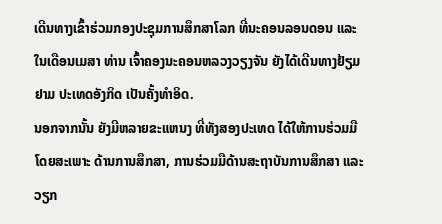ເດີນທາງເຂົ້າຮ່ວມກອງປະຊຸມການສຶກສາໂລກ ທີ່ນະຄອນລອນດອນ ແລະ ໃນເດືອນເມສາ ທ່ານ ເຈົ້າຄອງນະຄອນຫລວງວຽງຈັນ ຍັງໄດ້ເດີນທາງຢ້ຽມຢາມ ປະເທດອັງກິດ ເປັນຄັ້ງທຳອິດ.
ນອກຈາກນັ້ນ ຍັງມີຫລາຍຂະແຫນງ ທີ່ທັງສອງປະເທດ ໄດ້ໃຫ້ການຮ່ວມມື ໂດຍສະເພາະ ດ້ານການສຶກສາ, ການຮ່ວມມືດ້ານສະຖາບັນການສຶກສາ ແລະ ວຽກ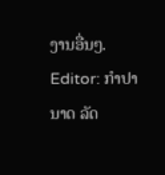ງານອື່ນໆ.
Editor: ກຳປານາດ ລັດ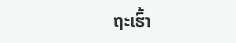ຖະເຮົ້າ